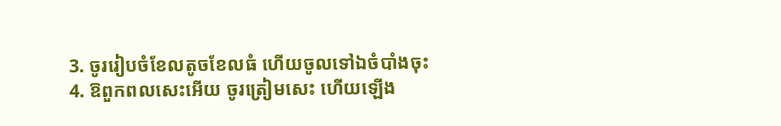3. ចូររៀបចំខែលតូចខែលធំ ហើយចូលទៅឯចំបាំងចុះ
4. ឱពួកពលសេះអើយ ចូរត្រៀមសេះ ហើយឡើង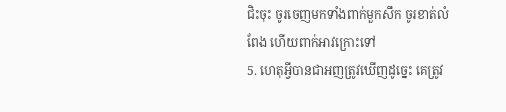ជិះចុះ ចូរចេញមកទាំងពាក់មួកសឹក ចូរខាត់លំពែង ហើយពាក់អាវក្រោះទៅ
5. ហេតុអ្វីបានជាអញត្រូវឃើញដូច្នេះ គេត្រូវ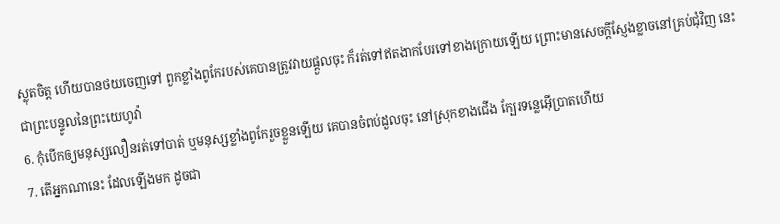ស្លុតចិត្ត ហើយបានថយចេញទៅ ពួកខ្លាំងពូកែរបស់គេបានត្រូវវាយផ្តួលចុះ ក៏រត់ទៅឥតងាកបែរទៅខាងក្រោយឡើយ ព្រោះមានសេចក្តីស្ញែងខ្លាចនៅគ្រប់ជុំវិញ នេះជាព្រះបន្ទូលនៃព្រះយេហូវ៉ា
6. កុំបើកឲ្យមនុស្សលឿនរត់ទៅបាត់ ឬមនុស្សខ្លាំងពូកែរួចខ្លួនឡើយ គេបានចំពប់ដួលចុះ នៅស្រុកខាងជើង ក្បែរទន្លេអ៊ើប្រាតហើយ
7. តើអ្នកណានេះ ដែលឡើងមក ដូចជា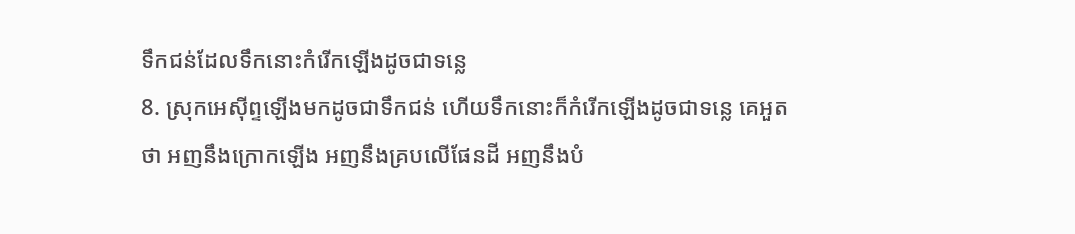ទឹកជន់ដែលទឹកនោះកំរើកឡើងដូចជាទន្លេ
8. ស្រុកអេស៊ីព្ទឡើងមកដូចជាទឹកជន់ ហើយទឹកនោះក៏កំរើកឡើងដូចជាទន្លេ គេអួតថា អញនឹងក្រោកឡើង អញនឹងគ្របលើផែនដី អញនឹងបំ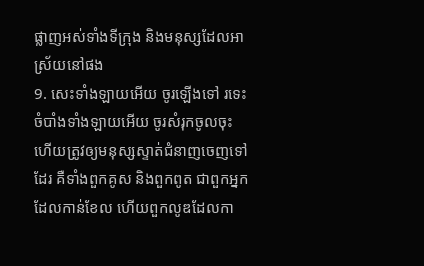ផ្លាញអស់ទាំងទីក្រុង និងមនុស្សដែលអាស្រ័យនៅផង
9. សេះទាំងឡាយអើយ ចូរឡើងទៅ រទេះចំបាំងទាំងឡាយអើយ ចូរសំរុកចូលចុះ ហើយត្រូវឲ្យមនុស្សស្ទាត់ជំនាញចេញទៅដែរ គឺទាំងពួកគូស និងពួកពូត ជាពួកអ្នកដែលកាន់ខែល ហើយពួកលូឌដែលកា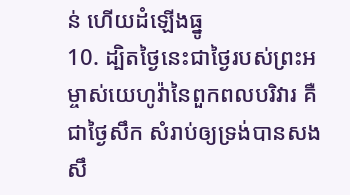ន់ ហើយដំឡើងធ្នូ
10. ដ្បិតថ្ងៃនេះជាថ្ងៃរបស់ព្រះអម្ចាស់យេហូវ៉ានៃពួកពលបរិវារ គឺជាថ្ងៃសឹក សំរាប់ឲ្យទ្រង់បានសងសឹ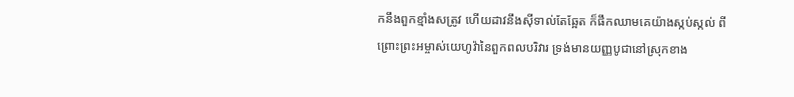កនឹងពួកខ្មាំងសត្រូវ ហើយដាវនឹងស៊ីទាល់តែឆ្អែត ក៏ផឹកឈាមគេយ៉ាងស្កប់ស្កល់ ពីព្រោះព្រះអម្ចាស់យេហូវ៉ានៃពួកពលបរិវារ ទ្រង់មានយញ្ញបូជានៅស្រុកខាង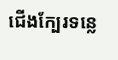ជើងក្បែរទន្លេ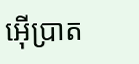អ៊ើប្រាត